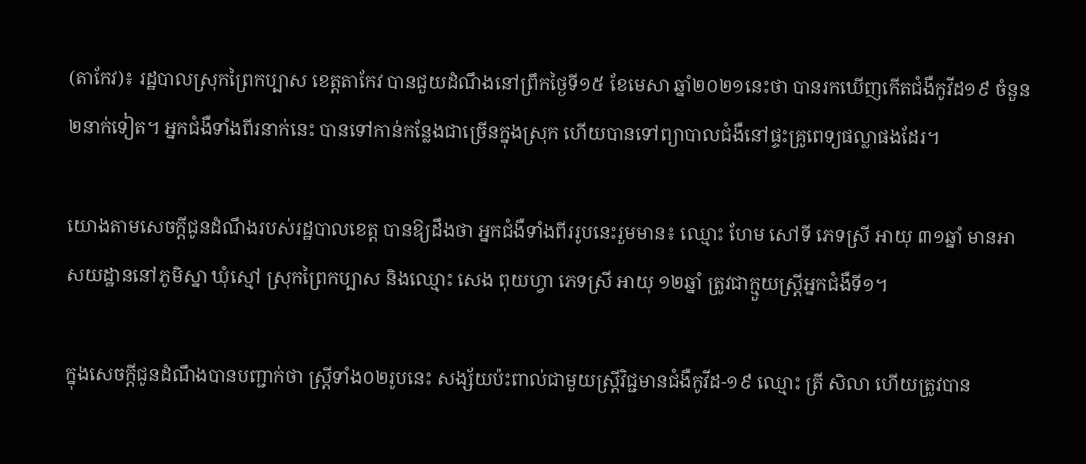(តាកែវ)៖ រដ្ឋបាលស្រុកព្រៃកប្បាស ខេត្តតាកែវ បានជួយដំណឹងនៅព្រឹកថ្ងៃទី១៥ ខែមេសា ឆ្នាំ២០២១នេះថា បានរកឃើញកើតជំងឺកូវីដ១៩ ចំនួន ២នាក់ទៀត។ អ្នកជំងឺទាំងពីរនាក់នេះ បានទៅកាន់កន្លែងជាច្រើនក្នុងស្រុក ហើយបានទៅព្យាបាលជំងឺនៅផ្ទះគ្រូពេទ្យផល្លាផងដែរ។

យោងតាមសេចក្តីជូនដំណឹងរបស់រដ្ឋបាលខេត្ត បានឱ្យដឹងថា អ្នកជំងឺទាំងពីររូបនេះរួមមាន៖ ឈ្មោះ ហែម សៅទី ភេទស្រី អាយុ ៣១ឆ្នាំ មានអាសយដ្ឋាននៅភូមិស្នា ឃុំស្មៅ ស្រុកព្រៃកប្បាស និងឈ្មោះ សេង ពុយហ្វា ភេទស្រី អាយុ ១២ឆ្នាំ ត្រូវជាក្មួយស្ត្រីអ្នកជំងឺទី១។

ក្នុងសេចក្តីជូនដំណឹងបានបញ្ជាក់ថា ស្ត្រីទាំង០២រូបនេះ សង្ស័យប៉ះពាល់ជាមួយស្រី្តវិជ្ជមានជំងឺកូវីដ-១៩ ឈ្មោះ ត្រី សិលា ហើយត្រូវបាន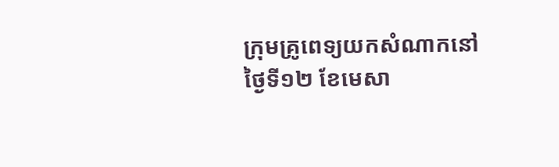ក្រុមគ្រូពេទ្យយកសំណាកនៅថ្ងៃទី១២ ខែមេសា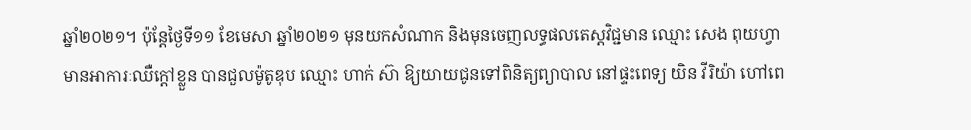ឆ្នាំ២០២១។ ប៉ុន្តែថ្ងៃទី១១ ខែមេសា ឆ្នាំ២០២១ មុនយកសំណាក និងមុនចេញលទ្ធផលតេស្តវិជ្ជមាន ឈ្មោះ សេង ពុយហ្វា មានអាការៈឈឺក្តៅខ្លួន បានជួលម៉ូតូឌុប ឈ្មោះ ហាក់ ស៊ា ឱ្យយាយជូនទៅពិនិត្យព្យាបាល នៅផ្ទះពេទ្យ យិន វីរិយ៉ា ហៅពេ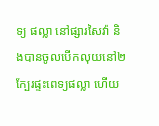ទ្យ ផល្លា នៅផ្សារសៃវ៉ា និងបានចូលបើកលុយនៅ២ ក្បែរផ្ទះពេទ្យផល្លា ហើយ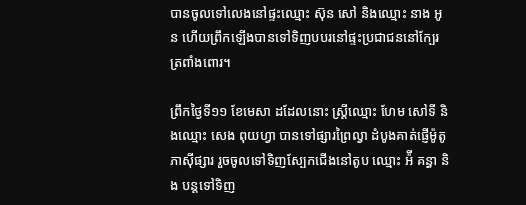បានចូលទៅលេងនៅផ្ទះឈ្មោះ ស៊ុន សៅ និងឈ្មោះ នាង អូន ហើយព្រឹកឡើងបានទៅទិញបបរនៅផ្ទះប្រជាជននៅក្បែរត្រពាំងពោរ។

ព្រឹកថ្ងៃទី១១ ខែមេសា ដដែលនោះ ស្ត្រីឈ្មោះ ហែម សៅទី និងឈ្មោះ សេង ពុយហ្វា បានទៅផ្សារព្រៃល្វា ដំបូងគាត់ផ្ញើម៉ូតូភាស៊ីផ្សារ រួចចូលទៅទិញស្បែកជើងនៅតូប ឈ្មោះ អ៉ី គន្ធា និង បន្តទៅទិញ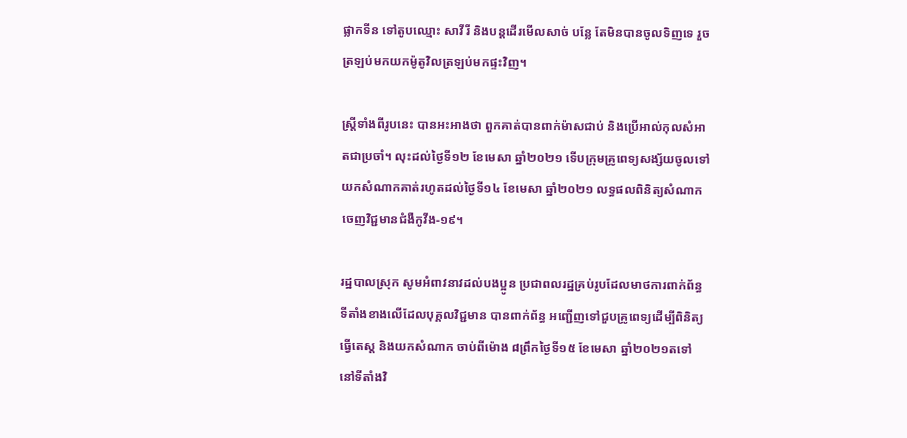ផ្លាកទីន ទៅតូបឈ្មោះ សាវីរី និងបន្តដើរមើលសាច់ បន្លែ តែមិនបានចូលទិញទេ រួចត្រឡប់មកយកម៉ូតូវិលត្រឡប់មកផ្ទះវិញ។

ស្ត្រីទាំងពីរូបនេះ បានអះអាងថា ពួកគាត់បានពាក់ម៉ាសជាប់ និងប្រើអាល់កុលសំអាតជាប្រចាំ។ លុះដល់ថ្ងៃទី១២ ខែមេសា ឆ្នាំ២០២១ ទើបក្រុមគ្រូពេទ្យសង្ស័យចូលទៅយកសំណាកគាត់រហូតដល់ថ្ងៃទី១៤ ខែមេសា ឆ្នាំ២០២១ លទ្ធផលពិនិត្យសំណាកចេញវិជ្ជមានជំងឺកូវីង-១៩។

រដ្ឋបាលស្រុក សូមអំពាវនាវដល់បងប្អូន ប្រជាពលរដ្ឋគ្រប់រូបដែលមាថការពាក់ព័ន្ធ ទីតាំងខាងលើដែលបុគ្គលវិជ្ជមាន បានពាក់ព័ន្ធ អញ្ជើញទៅជួបគ្រូពេទ្យដើម្បីពិនិត្យធ្វើតេស្ត និងយកសំណាក ចាប់ពីម៉ោង ៨ព្រឹកថ្ងៃទី១៥ ខែមេសា ឆ្នាំ២០២១តទៅ នៅទីតាំងវិ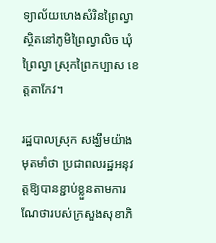ទ្យាល័យហេងសំរិនព្រៃល្វា ស្ថិតនៅភូមិព្រៃល្វាលិច ឃុំព្រៃល្វា ស្រុកព្រៃកប្បាស ខេត្តតាកែវ។

រដ្ឋបាលស្រុក សង្ឃឹមយ៉ាងមុតមាំថា ប្រជាពលរដ្ឋអនុវត្តឱ្យបានខ្ជាប់ខ្លួនតាមការណែថារបស់ក្រសួងសុខាភិ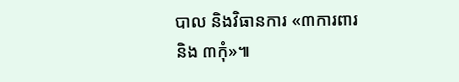បាល និងវិធានការ «៣ការពារ និង ៣កុំ»៕